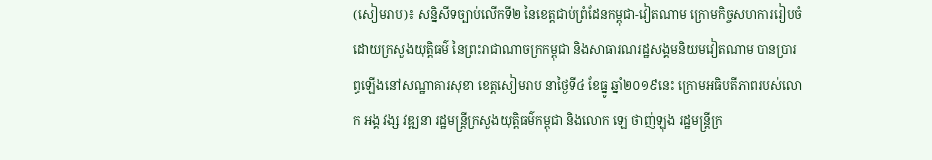(សៀមរាប)៖ សន្និសីទច្បាប់លើកទី២ នៃខេត្តជាប់ព្រំដែនកម្ពុជា-វៀតណាម ក្រោមកិច្ចសហការរៀបចំដោយក្រសួងយុត្តិធម៌ នៃព្រះរាជាណាចក្រកម្ពុជា និងសាធារណរដ្ឋសង្គមនិយមវៀតណាម បានប្រារព្ធឡើងនៅសណ្ឋាគារសុខា ខេត្តសៀមរាប នាថ្ងៃទី៤ ខែធ្នូ ឆ្នាំ២០១៩នេះ ក្រោមអធិបតីភាពរបស់លោក អង្គ វង្ស វឌ្ឍនា រដ្ឋមន្ត្រីក្រសួងយុត្តិធម៌កម្ពុជា និងលោក ឡេ ថាញ់ឡុង រដ្ឋមន្ត្រីក្រ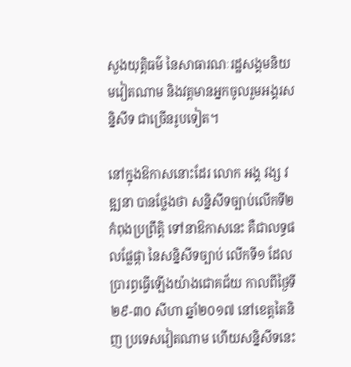សួងយុត្តិធម៌ នៃសាធារណៈរដ្ឋសង្គមនិយមវៀតណាម និងវត្តមានអ្នកចូលរួមអង្គរសន្និសីទ ជាច្រើនរូបទៀត។

នៅក្នុងឱកាសនោះដែរ លោក អង្គ វង្ស វឌ្ឍនា បានថ្លែងថា សន្និសីទច្បាប់លើកទី២ កំពុងប្រព្រឹត្តិ ទៅនាឱកាសនេះ គឺជាលទ្ធផលផ្លែផ្កា នៃសន្និសីទច្បាប់ លើកទី១ ដែលប្រារព្ធធ្វើឡើងយ៉ាងជោគជ័យ កាលពីថ្ងៃទី២៩-៣០ សីហា ឆ្នាំ២០១៧ នៅខេត្តតៃនិញ ប្រទេសវៀតណាម ហើយសន្និសីទនេះ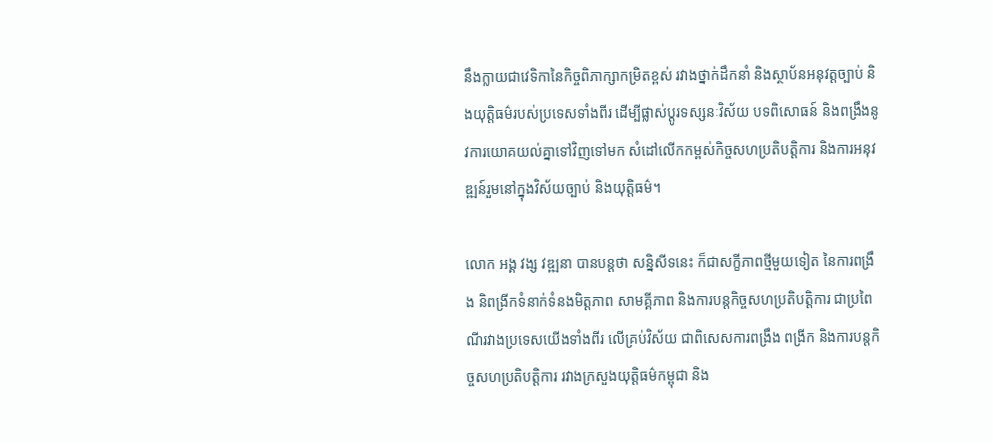នឹងក្លាយជាវេទិកានៃកិច្ចពិភាក្សាកម្រិតខ្ពស់ រវាងថ្នាក់ដឹកនាំ និងស្ថាប័នអនុវត្តច្បាប់ និងយុត្តិធម៌របស់ប្រទេសទាំងពីរ ដើម្បីផ្លាស់ប្ដូរទស្សនៈវិស័យ បទពិសោធន៍ និងពង្រឹងនូវការយោគយល់គ្នាទៅវិញទៅមក សំដៅលើកកម្ពស់កិច្ចសហប្រតិបត្តិការ និងការអនុវឌ្ឍន៍រួមនៅក្នុងវិស័យច្បាប់ និងយុត្តិធម៌។

លោក អង្គ វង្ស វឌ្ឍនា បានបន្តថា សន្និសីទនេះ ក៏ជាសក្ខីភាពថ្មីមួយទៀត នៃការពង្រឹង និពង្រីកទំនាក់ទំនងមិត្តភាព សាមគ្គីភាព និងការបន្តកិច្ចសហប្រតិបត្តិការ ជាប្រពៃណីរវាងប្រទេសយើងទាំងពីរ លើគ្រប់វិស័យ ជាពិសេសការពង្រឹង ពង្រីក និងការបន្តកិច្ចសហប្រតិបត្តិការ រវាងក្រសួងយុត្តិធម៌កម្ពុជា និង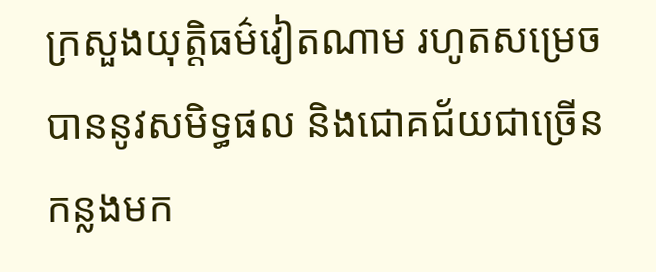ក្រសួងយុត្តិធម៌វៀតណាម រហូតសម្រេចបាននូវសមិទ្ធផល និងជោគជ័យជាច្រើនកន្លងមក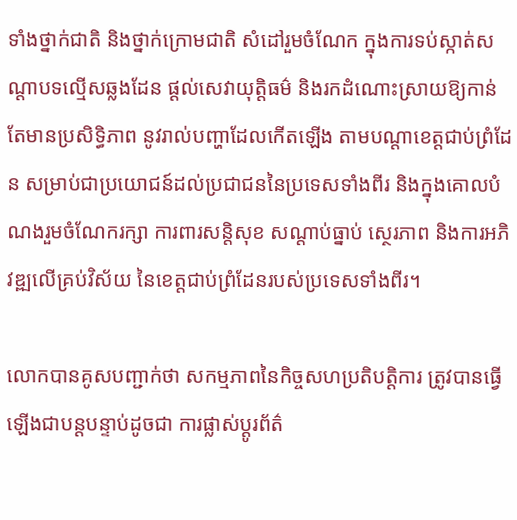ទាំងថ្នាក់ជាតិ និងថ្នាក់ក្រោមជាតិ សំដៅរួមចំណែក ក្នុងការទប់ស្កាត់សណ្ដាបទល្មើសឆ្លងដែន ផ្ដល់សេវាយុត្តិធម៌ និងរកដំណោះស្រាយឱ្យកាន់តែមានប្រសិទ្ធិភាព នូវរាល់បញ្ហាដែលកើតឡើង តាមបណ្ដាខេត្តជាប់ព្រំដែន សម្រាប់ជាប្រយោជន៍ដល់ប្រជាជននៃប្រទេសទាំងពីរ និងក្នុងគោលបំណងរួមចំណែករក្សា ការពារសន្តិសុខ សណ្ដាប់ធ្នាប់ ស្ថេរភាព និងការអភិវឌ្ឍលើគ្រប់វិស័យ នៃខេត្តជាប់ព្រំដែនរបស់ប្រទេសទាំងពីរ។

លោកបានគូសបញ្ជាក់ថា សកម្មភាពនៃកិច្ចសហប្រតិបត្តិការ ត្រូវបានធ្វើឡើងជាបន្តបន្ទាប់ដូចជា ការផ្លាស់ប្ដូរព័ត៌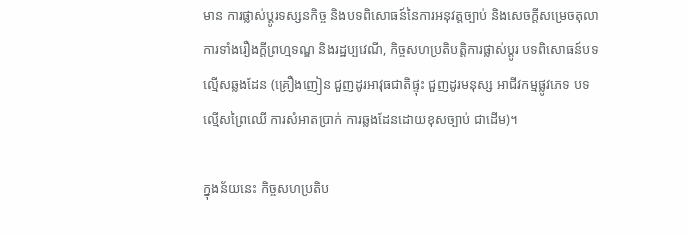មាន ការផ្លាស់ប្ដូរទស្សនកិច្ច និងបទពិសោធន៍នៃការអនុវត្តច្បាប់ និងសេចក្ដីសម្រេចតុលាការទាំងរឿងក្ដីព្រហ្មទណ្ឌ និងរដ្ឋប្បវេណី, កិច្ចសហប្រតិបត្តិការផ្លាស់ប្ដូរ បទពិសោធន៍បទល្មើសឆ្លងដែន (គ្រឿងញៀន ជួញដូរអាវុធជាតិផ្ទុះ ជួញដូរមនុស្ស អាជីវកម្មផ្លូវភេទ បទល្មើសព្រៃឈើ ការសំអាតប្រាក់ ការឆ្លងដែនដោយខុសច្បាប់ ជាដើម)។

ក្នុងន័យនេះ កិច្ចសហប្រតិប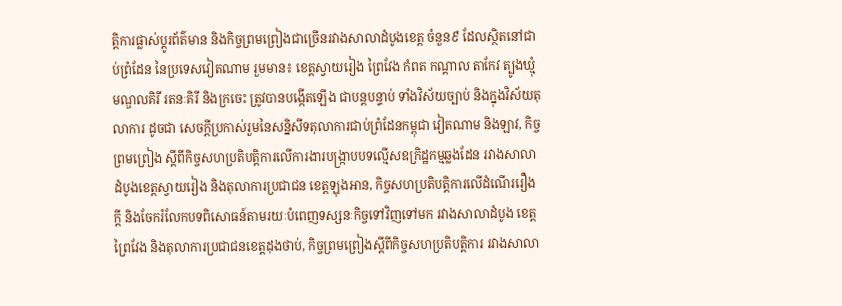ត្តិការផ្លាស់ប្ដូរព័ត៌មាន និងកិច្ចព្រមព្រៀងជាច្រើនរវាងសាលាដំបូងខេត្ត ចំនួន៩ ដែលស្ថិតនៅជាប់ព្រំដែន នៃប្រទេសវៀតណាម រួមមាន៖ ខេត្តស្វាយរៀង ព្រៃវែង កំពត កណ្ដាល តាកែវ ត្បូងឃ្មុំ មណ្ឌលគិរី រតនៈគិរី និងក្រចេះ ត្រូវបានបង្កើតឡើង ជាបន្តបន្ទាប់ ទាំងវិស័យច្បាប់ និងក្នុងវិស័យតុលាការ ដូចជា សេចក្ដីប្រកាស់រួមនៃសន្និសីទតុលាការជាប់ព្រំដែនកម្ពុជា វៀតណាម និងឡាវ, កិច្ចព្រមព្រៀង ស្ដីពីកិច្ចសហប្រតិបត្តិការលើការងារបង្ក្រាបបទល្មើសឧក្រិដ្ឋកម្មឆ្លងដែន រវាងសាលាដំបូងខេត្តស្វាយរៀង និងតុលាការប្រជាជន ខេត្តឡុងអាន, កិច្ចសហប្រតិបត្តិការលើដំណើររឿងក្ដី និងចែករំលែកបទពិសោធន៍តាមរយៈបំពេញទស្សនៈកិច្ចទៅវិញទៅមក រវាងសាលាដំបូង ខេត្តព្រៃវែង និងតុលាការប្រជាជនខេត្តដុងថាប់, កិច្ចព្រមព្រៀងស្ដីពីកិច្ចសហប្រតិបត្តិការ រវាងសាលា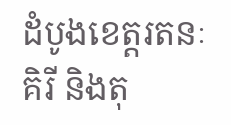ដំបូងខេត្តរតនៈគិរី និងតុ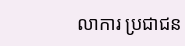លាការ ប្រជាជន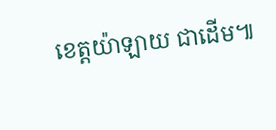ខេត្តយ៉ាឡាយ ជាដើម៕